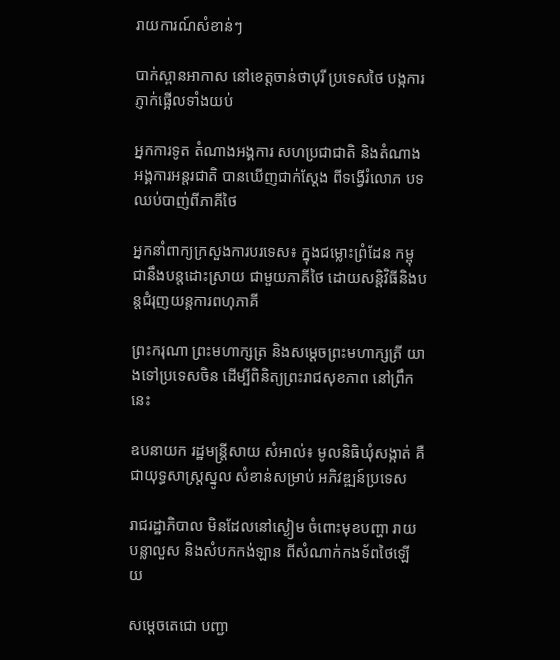រាយការណ៍សំខាន់ៗ

បាក់ស្ពានអាកាស នៅខេត្តចាន់ថាបុរី ប្រទេសថៃ បង្កការភ្ញាក់ផ្អើលទាំងយប់

អ្នកការទូត តំណាងអង្គការ សហប្រជាជាតិ និងតំណាងអង្គការអន្តរជាតិ បានឃើញជាក់ស្ដែង ពីទង្វើរំលោភ បទឈប់បាញ់ពីភាគីថៃ

អ្នកនាំពាក្យក្រសួងការបរទេស៖ ក្នុងជម្លោះព្រំដែន កម្ពុជានឹងបន្តដោះស្រាយ ជាមួយភាគីថៃ ដោយសន្ដិវិធីនិងបន្តជំរុញយន្តការពហុភាគី

ព្រះករុណា ព្រះមហាក្សត្រ និងសម្តេចព្រះមហាក្សត្រី យាងទៅប្រទេសចិន ដើម្បីពិនិត្យព្រះរាជសុខភាព នៅព្រឹកនេះ

ឧបនាយក រដ្ឋមន្ត្រីសាយ សំអាល់៖ មូលនិធិឃុំសង្កាត់ គឺជាយុទ្ធសាស្ត្រស្នូល សំខាន់សម្រាប់ អភិវឌ្ឍន៍ប្រទេស

រាជរដ្ឋាភិបាល មិនដែលនៅស្ងៀម ចំពោះមុខបញ្ហា រាយបន្លាលួស និងសំបកកង់ឡាន ពីសំណាក់កងទ័ពថៃឡើយ

សម្តេចតេជោ បញ្ជា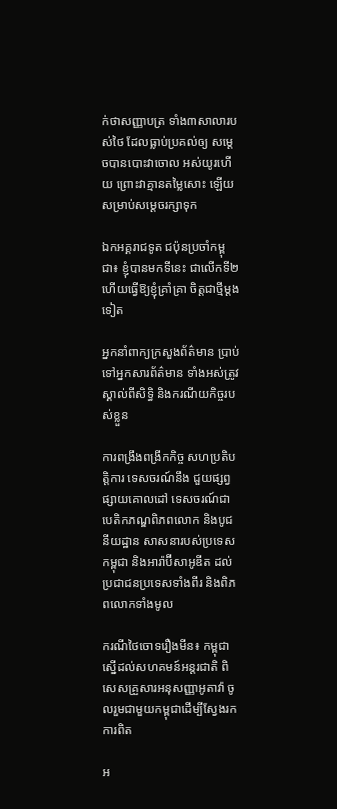ក់ថាសញ្ញាបត្រ ទាំង៣សាលារបស់ថៃ ដែលធ្លាប់ប្រគល់ឲ្យ សម្តេចបានបោះវាចោល អស់យូរហើយ ព្រោះវាគ្មានតម្លៃសោះ ឡើយសម្រាប់សម្តេចរក្សាទុក

ឯកអគ្គរាជទូត ជប៉ុនប្រចាំកម្ពុជា៖ ខ្ញុំបានមកទីនេះ ជាលើកទី២ ហើយធ្វើឱ្យខ្ញុំគ្រាំគ្រា ចិត្តជាថ្មីម្ដងទៀត

អ្នកនាំពាក្យក្រសួងព័ត៌មាន ប្រាប់ទៅអ្នកសារព័ត៌មាន ទាំងអស់ត្រូវស្គាល់ពីសិទ្ធិ និងករណីយកិច្ចរបស់ខ្លួន

ការពង្រឹងពង្រីកកិច្ច សហប្រតិបត្តិការ ទេសចរណ៍នឹង ជួយផ្សព្វផ្សាយគោលដៅ ទេសចរណ៍ជា បេតិកភណ្ឌពិភពលោក និងបូជនីយដ្ឋាន សាសនារបស់ប្រទេសកម្ពុជា និងអារ៉ាប៊ីសាអូឌីត ដល់ប្រជាជនប្រទេសទាំងពីរ និងពិភពលោកទាំងមូល

ករណីថៃចោទរឿងមីន៖ កម្ពុជាស្នើដល់សហគមន៍អន្តរជាតិ ពិសេសគ្រួសារអនុសញ្ញាអូតាវ៉ា ចូលរួមជាមួយកម្ពុជាដើម្បីស្វែងរកការពិត

អ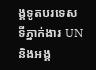ង្គទូតបរទេស ទីភ្នាក់ងារ UN និងអង្គ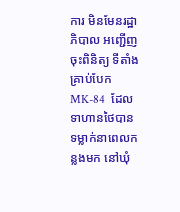ការ មិនមែនរដ្ឋាភិបាល អញ្ជើញចុះពិនិត្យ ទីតាំងគ្រាប់បែក MK-84  ដែលទាហានថៃបាន ទម្លាក់នាពេលកន្លងមក នៅឃុំ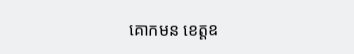គោកមន ខេត្តឧ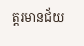ត្តរមានជ័យ